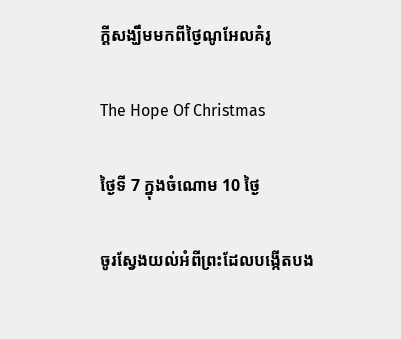ក្ដីសង្ឃឹមមកពីថ្ងៃណូអែលគំរូ

The Hope Of Christmas

ថ្ងៃទី 7 ក្នុងចំណោម 10 ថ្ងៃ

ចូរស្វែងយល់អំពីព្រះដែលបង្កើតបង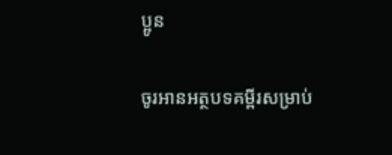ប្អូន

ចូរអានអត្ថបទគម្ពីរសម្រាប់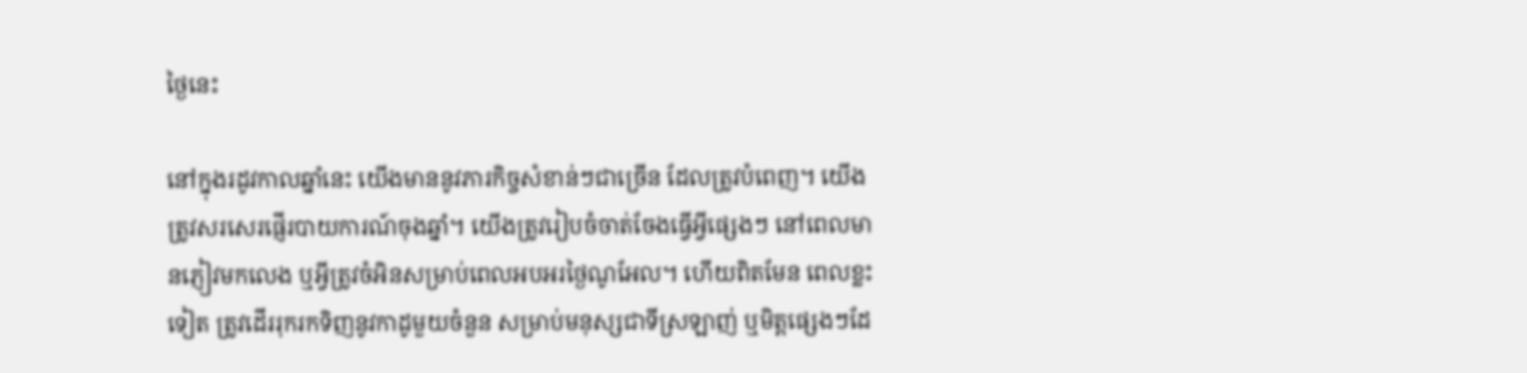ថ្ងៃនេះ

នៅក្នុងរដូវកាលឆ្នាំនេះ យើងមាននូវភារកិច្ចសំខាន់ៗជាច្រើន ដែលត្រូវបំពេញ។ យើងត្រូវសរសេរផ្ញើរបាយការណ៍ចុងឆ្នាំ។ យើងត្រូវរៀបចំចាត់ចែងធ្វើអ្វីផ្សេងៗ នៅពេលមានភ្ញៀវមកលេង ឬអ្វីត្រូវចំអិនសម្រាប់ពេលអបអរថ្ងៃណូអែល។ ហើយពិតមែន ពេលខ្លះទៀត ត្រូវដើររុករកទិញនូវកាដូមួយចំនួន សម្រាប់មនុស្សជាទីស្រឡាញ់ ឬមិត្ដផ្សេងៗដែ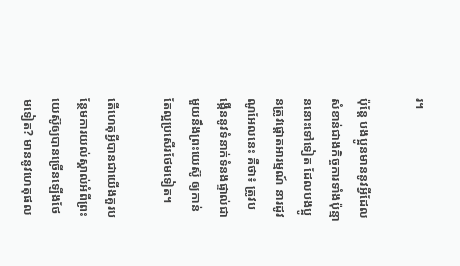រ។

ប៉ុន្តែ បងប្អូនមាននូវអ្វីដែលសំខាន់ជាងកិច្ចការទាំងប៉ុន្មាននោះទៅទៀត ដែលបងប្អូនត្រូវផ្ដោតអារម្មណ៍ នារដូវណូអែលនេះ គឺថា៖ ត្រូវបង្កើននូវទំនាក់ទំនងផ្ទាល់ជាមួយនឹងព្រះយេស៊ូ ឲ្យកាន់តែល្អប្រសើរថែមទៀត។

តើហេតុអ្វីបានជាយើងគួរបន្ថែមការយល់ស្គាល់អំពីព្រះយេស៊ូឲ្យបានច្រើនឡើងថែមទៀត? មាននូវហេតុផល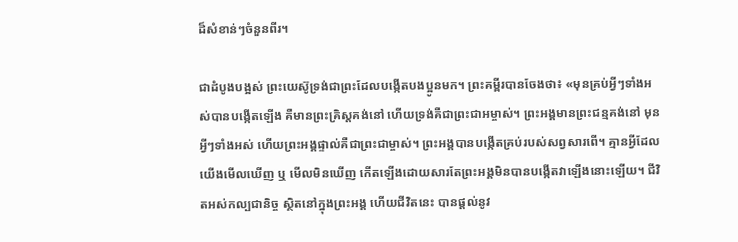ដ៏សំខាន់ៗចំនួនពីរ។

ជាដំបូងបង្អស់ ព្រះយេស៊ូទ្រង់ជាព្រះដែលបង្កើតបងប្អូនមក។ ព្រះគម្ពីរបានចែងថា៖ «មុនគ្រប់អ្វីៗទាំងអស់បានបង្កើតឡើង គឺមានព្រះគ្រិស្ដគង់នៅ ហើយទ្រង់គឺជាព្រះជាអម្ចាស់។ ព្រះអង្គមានព្រះជន្មគង់នៅ មុនអ្វីៗទាំងអស់ ហើយព្រះអង្គផ្ទាល់គឺជាព្រះជាម្ចាស់។ ព្រះអង្គបានបង្កើតគ្រប់របស់សព្វសារពើ។ គ្មានអ្វីដែលយើងមើលឃើញ ឬ មើលមិនឃើញ កើតឡើងដោយសារតែព្រះអង្គមិនបានបង្កើតវាឡើងនោះឡើយ។ ជីវិតអស់កល្បជានិច្ច ស្ថិតនៅក្នុងព្រះអង្គ ហើយជីវិតនេះ បានផ្ដល់នូវ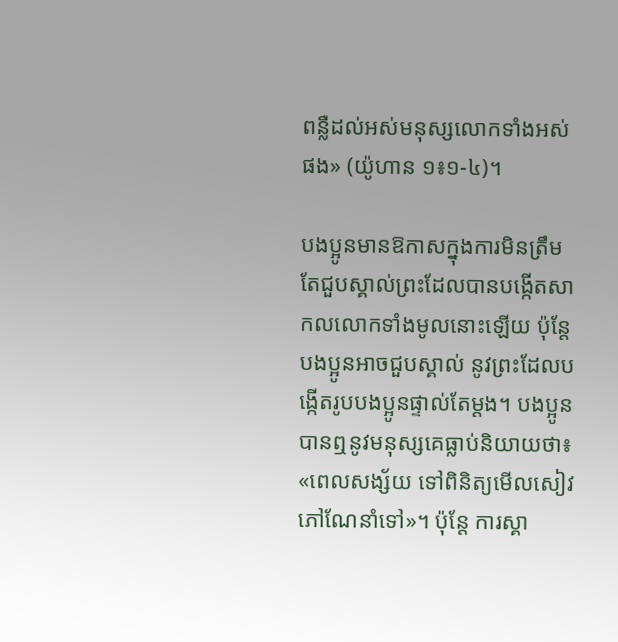ពន្លឺដល់អស់មនុស្សលោកទាំងអស់ផង» (យ៉ូហាន ១៖១-៤)។

បងប្អូនមានឱកាសក្នុងការមិនត្រឹមតែជួបស្គាល់ព្រះដែលបានបង្កើតសាកលលោកទាំងមូលនោះឡើយ ប៉ុន្តែ បងប្អូនអាចជួបស្គាល់ នូវព្រះដែលបង្កើតរូបបងប្អូនផ្ទាល់តែម្ដង។ បងប្អូនបានឮនូវមនុស្សគេធ្លាប់និយាយថា៖ «ពេលសង្ស័យ ទៅពិនិត្យមើលសៀវភៅណែនាំទៅ»។ ប៉ុន្តែ ការស្គា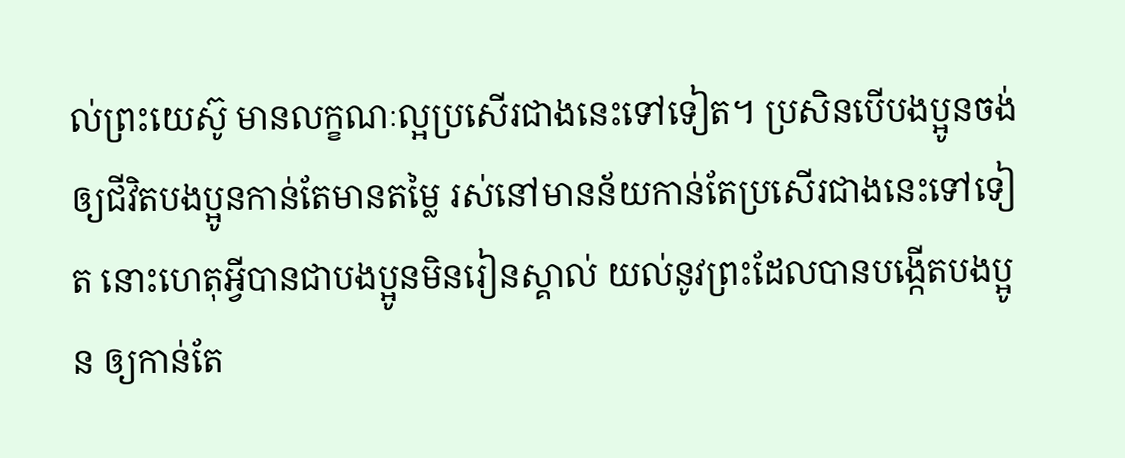ល់ព្រះយេស៊ូ មានលក្ខណៈល្អប្រសើរជាងនេះទៅទៀត។ ប្រសិនបើបងប្អូនចង់ឲ្យជីវិតបងប្អូនកាន់តែមានតម្លៃ រស់នៅមានន័យកាន់តែប្រសើរជាងនេះទៅទៀត នោះហេតុអ្វីបានជាបងប្អូនមិនរៀនស្គាល់ យល់នូវព្រះដែលបានបង្កើតបងប្អូន ឲ្យកាន់តែ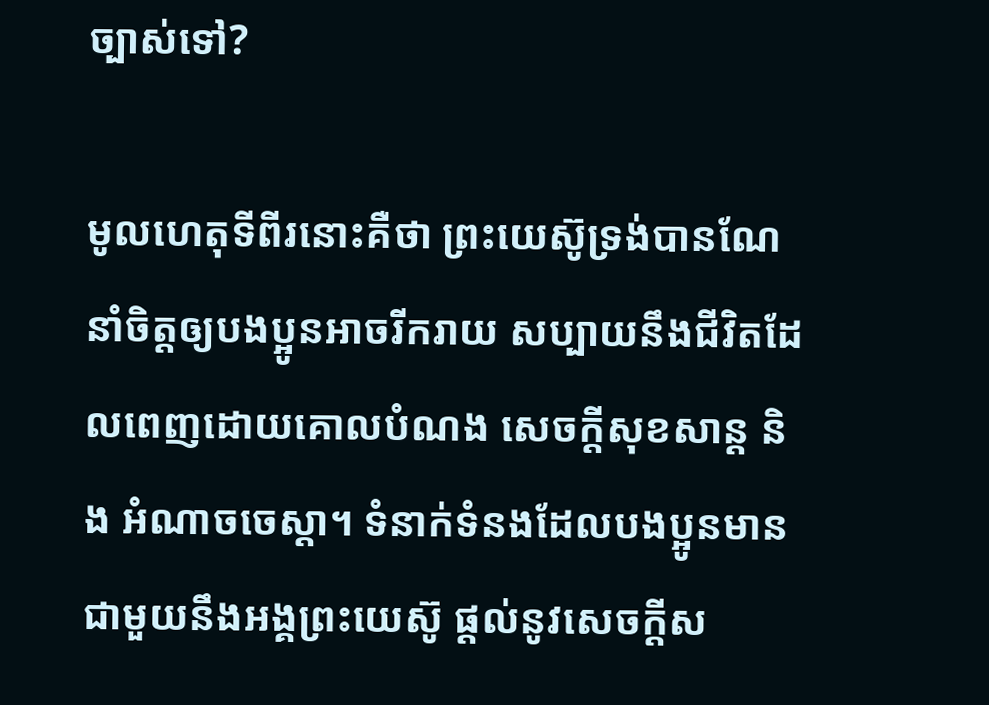ច្បាស់ទៅ?

មូលហេតុទីពីរនោះគឺថា ព្រះយេស៊ូទ្រង់បានណែនាំចិត្ដឲ្យបងប្អូនអាចរីករាយ សប្បាយនឹងជីវិតដែលពេញដោយគោលបំណង សេចក្ដីសុខសាន្ដ និង អំណាចចេស្ដា។ ទំនាក់ទំនងដែលបងប្អូនមានជាមួយនឹងអង្គព្រះយេស៊ូ ផ្ដល់នូវសេចក្ដីស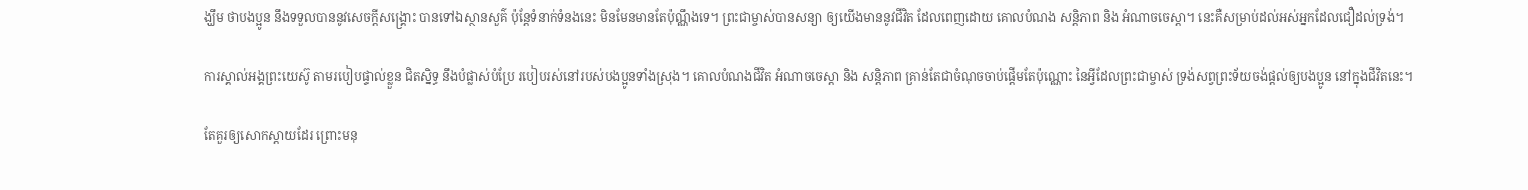ង្ឃឹម ថាបងប្អូន នឹងទទួលបាននូវសេចក្ដីសង្រ្គោះ បានទៅឯស្ថានសួគ៌ ប៉ុន្តែទំនាក់ទំនងនេះ មិនមែនមានតែប៉ុណ្ណឹងទេ។ ព្រះជាម្ចាស់បានសន្យា ឲ្យយើងមាននូវជីវិត ដែលពេញដោយ គោលបំណង សន្តិភាព និង អំណាចចេស្ដា។ នេះគឺសម្រាប់ដល់អស់អ្នកដែលជឿដល់ទ្រង់។

ការស្គាល់អង្គព្រះយេស៊ូ តាមរបៀបផ្ទាល់ខ្លួន ជិតស្និទ្ធ នឹងបំផ្លាស់បំប្រែ របៀបរស់នៅរបស់បងប្អូនទាំងស្រុង។ គោលបំណងជីវិត អំណាចចេស្ដា និង សន្តិភាព គ្រាន់តែជាចំណុចចាប់ផ្ដើមតែប៉ុណ្ណោះ នៃអ្វីដែលព្រះជាម្ចាស់ ទ្រង់សព្វព្រះទ័យចង់ផ្ដល់ឲ្យបងប្អូន នៅក្នុងជីវិតនេះ។

តែគួរឲ្យសោកស្ដាយដែរ ព្រោះមនុ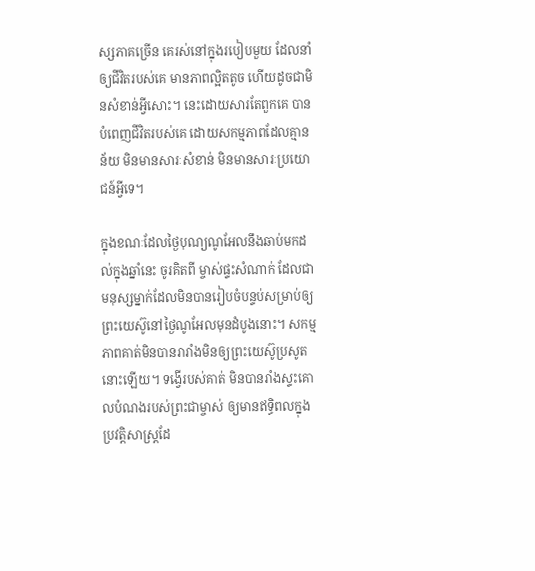ស្សភាគច្រើន គេរស់នៅក្នុងរបៀបមួយ ដែលនាំឲ្យជីវិតរបស់គេ មានភាពល្អិតតូច ហើយដូចជាមិនសំខាន់អ្វីសោះ។ នេះដោយសារតែពួកគេ បានបំពេញជីវិតរបស់គេ ដោយសកម្មភាពដែលគ្មានន័យ មិនមានសារៈសំខាន់ មិនមានសារៈប្រយោជន៍អ្វីទេ។

ក្នុងខណៈដែលថ្ងៃបុណ្យណូអែលនឹងឆាប់មកដល់ក្នុងឆ្នាំនេះ ចូរគិតពី ម្ចាស់ផ្ទះសំណាក់ ដែលជាមនុស្សម្នាក់ដែលមិនបានរៀបចំបន្ទប់សម្រាប់ឲ្យព្រះយេស៊ូនៅថ្ងៃណូអែលមុនដំបូងនោះ។ សកម្មភាពគាត់មិនបានរារាំងមិនឲ្យព្រះយេស៊ូប្រសូតនោះឡើយ។ ទង្វើរបស់គាត់ មិនបានរាំងស្ទះគោលបំណងរបស់ព្រះជាម្ចាស់ ឲ្យមានឥទ្ធិពលក្នុងប្រវត្ដិសាស្ដ្រដែ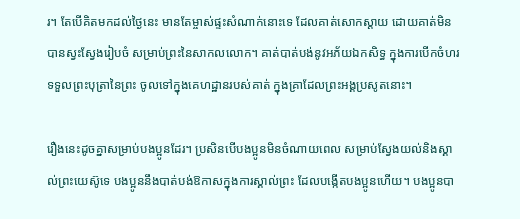រ។ តែបើគិតមកដល់ថ្ងៃនេះ មានតែម្ចាស់ផ្ទះសំណាក់នោះទេ ដែលគាត់សោកស្ដាយ ដោយគាត់មិនបានស្វះស្វែងរៀបចំ សម្រាប់ព្រះនៃសាកលលោក។ គាត់បាត់បង់នូវអភ័យឯកសិទ្ធ ក្នុងការបើកចំហរ ទទួលព្រះបុត្រានៃព្រះ ចូលទៅក្នុងគេហដ្ឋានរបស់គាត់ ក្នុងគ្រាដែលព្រះអង្គប្រសូតនោះ។

រឿងនេះដូចគ្នាសម្រាប់បងប្អូនដែរ។ ប្រសិនបើបងប្អូនមិនចំណាយពេល សម្រាប់ស្វែងយល់និងស្គាល់ព្រះយេស៊ូទេ បងប្អូននឹងបាត់បង់ឱកាសក្នុងការស្គាល់ព្រះ ដែលបង្កើតបងប្អូនហើយ។ បងប្អូនបា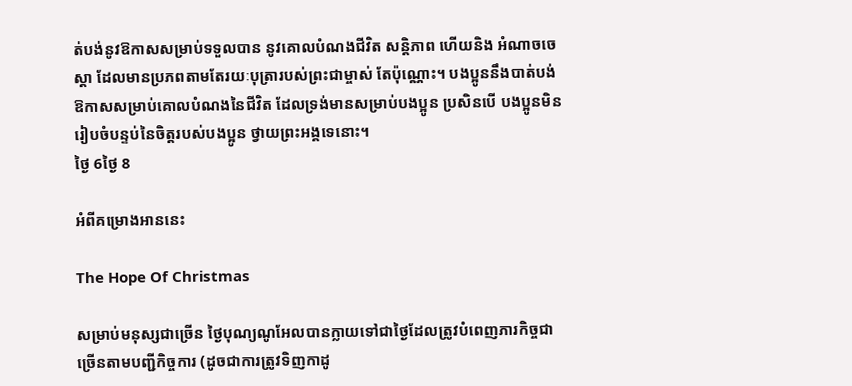ត់បង់នូវឱកាសសម្រាប់ទទួលបាន នូវគោលបំណងជីវិត សន្តិភាព ហើយនិង អំណាចចេស្ដា ដែលមានប្រភពតាមតែរយៈបុត្រារបស់ព្រះជាម្ចាស់ តែប៉ុណ្ណោះ។ បងប្អូននឹងបាត់បង់ឱកាសសម្រាប់គោលបំណងនៃជីវិត ដែលទ្រង់មានសម្រាប់បងប្អូន ប្រសិនបើ បងប្អូនមិនរៀបចំបន្ទប់នៃចិត្ដរបស់បងប្អូន ថ្វាយព្រះអង្គទេនោះ។
ថ្ងៃ 6ថ្ងៃ 8

អំពីគម្រោងអាននេះ

The Hope Of Christmas

សម្រាប់មនុស្សជាច្រើន ថ្ងៃបុណ្យណូអែលបានក្លាយទៅជាថ្ងៃដែលត្រូវបំពេញភារកិច្ចជាច្រើនតាមបញ្ជីកិច្ចការ (ដូចជាការត្រូវទិញកាដូ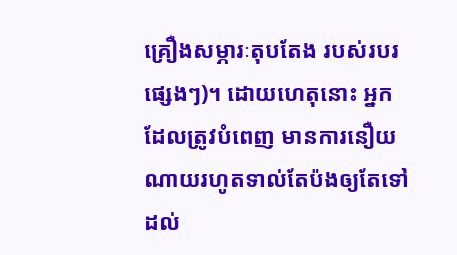គ្រឿងសម្ភារៈតុបតែង របស់របរផ្សេងៗ)។ ដោយហេតុនោះ អ្នកដែលត្រូវបំពេញ មានការនឿយណាយរហូតទាល់តែប៉ងឲ្យតែទៅដល់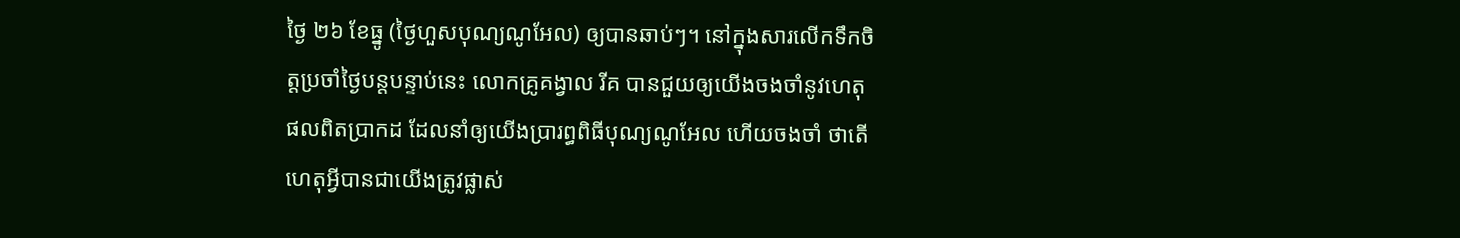ថ្ងៃ ២៦ ខែធ្នូ (ថ្ងៃហួសបុណ្យណូអែល) ឲ្យបានឆាប់ៗ។ នៅក្នុងសារលើកទឹកចិត្ដប្រចាំថ្ងៃបន្តបន្ទាប់នេះ លោកគ្រូគង្វាល រីគ បានជួយឲ្យយើងចងចាំនូវហេតុផលពិតប្រាកដ ដែលនាំឲ្យយើងប្រារព្ធពិធីបុណ្យណូអែល ហើយចងចាំ ថាតើហេតុអ្វីបានជាយើងត្រូវផ្លាស់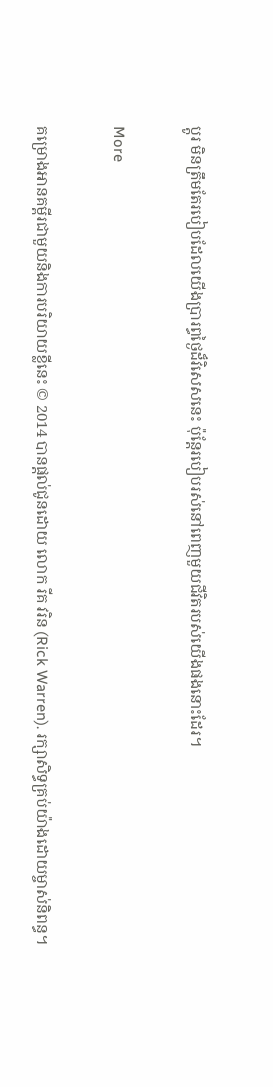ប្ដូរ មិនត្រឹមតែរបៀបដែលយើងប្រារព្ធថ្ងៃដ៏វិសេសនេះ ប៉ុន្តែរបៀបរស់នៅពេញមួយជីវិតរបស់យើងផងនោះដែរ។

More

គម្រោងអានគម្ពីរជាមួយនិងការបរិយាយខ្លីនេះ © 2014 បានផ្ដល់ជូនដោយ លោក រីគ វរិន (Rick Warren). រក្សាសិទ្ធគ្រប់យ៉ាងដោយម្ចាស់និពន្ធ។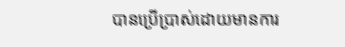បានប្រើប្រាស់ដោយមានការ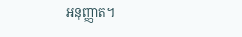អនុញ្ញាត។